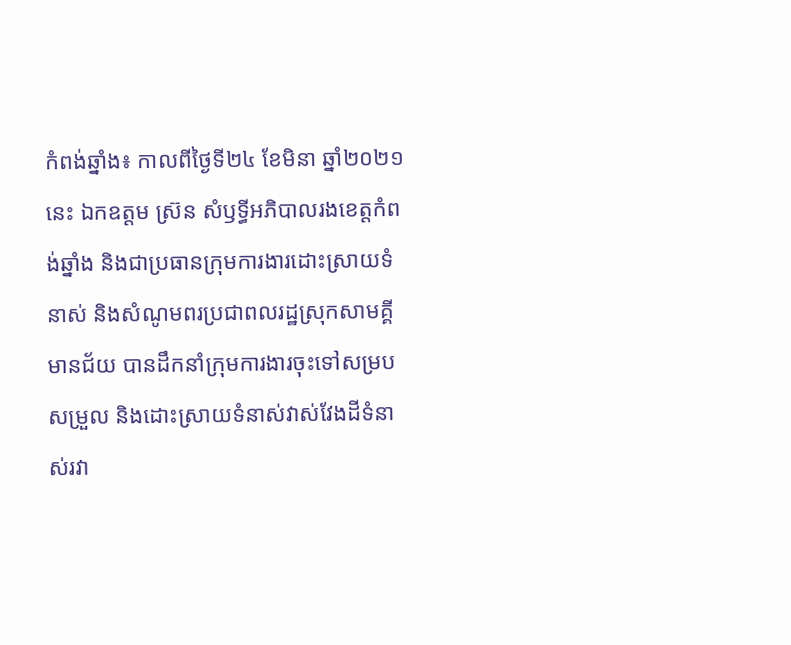កំពង់ឆ្នាំង៖ កាលពីថ្ងៃទី២៤ ខែមិនា ឆ្នាំ២០២១នេះ ឯកឧត្តម ស៊្រន សំឫទ្ធីអភិបាលរងខេត្តកំពង់ឆ្នាំង និងជាប្រធានក្រុមការងារដោះស្រាយទំនាស់ និងសំណូមពរប្រជាពលរដ្ឋស្រុកសាមគ្គីមានជ័យ បានដឹកនាំក្រុមការងារចុះទៅសម្របសម្រួល និងដោះស្រាយទំនាស់វាស់វែងដីទំនាស់រវា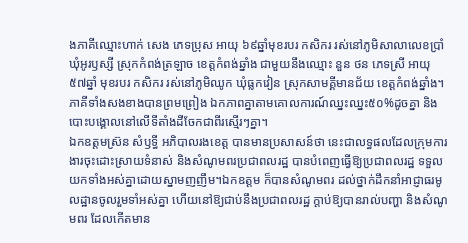ងភាគីឈ្មោះហាក់ សេង ភេទប្រុស អាយុ ៦៩ឆ្នាំមុខរបរ កសិករ រស់នៅភូមិសាលាលេខប្រាំ ឃុំអូរឫស្សី ស្រុកកំពង់ត្រឡាច ខេត្តកំពង់ឆ្នាំង ជាមួយនឹងឈ្មោះ នួន ថន ភេទស្រី អាយុ ៥៧ឆ្នាំ មុខរបរ កសិករ រស់នៅភូមិឈូក ឃុំធ្លកវៀន ស្រុកសាមគ្គីមានជ័យ ខេត្តកំពង់ឆ្នាំង។ ភាគីទាំងសងខាងបានព្រមព្រៀង ឯកភាពគ្នាតាមគោលការណ៍ឈ្នះឈ្នះ៥០%ដូចគ្នា និងបោះបង្គោលនៅលើទីតាំងដីចែកជាពីរស្មើរៗគ្នា។
ឯកឧត្តមស្រ៊ន សំឫទ្ធី អភិបាលរងខេត្ត បានមានប្រសាសន៍ថា នេះជាលទ្ធផលដែលក្រុមការងារចុះដោះស្រាយទំនាស់ និងសំណូមពរប្រជាពលរដ្ឋ បានបំពេញធ្វើឱ្យប្រជាពលរដ្ឋ ទទួលយកទាំងអស់គ្នាដោយស្នាមញញឹម។ឯកឧត្តម ក៏បានសំណូមពរ ដល់ថ្នាក់ដឹកនាំអាជ្ញាធរមូលដ្ឋានចូលរួមទាំអស់គ្នា ហើយនៅឱ្យជាប់នឹងប្រជាពលរដ្ឋ ក្តាប់ឱ្យបានរាល់បញ្ហា និងសំណូមពរ ដែលកើតមាន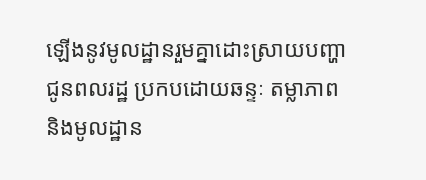ឡើងនូវមូលដ្ឋានរួមគ្នាដោះស្រាយបញ្ហាជូនពលរដ្ឋ ប្រកបដោយឆន្ទៈ តម្លាភាព និងមូលដ្ឋាន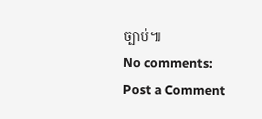ច្បាប់៕
No comments:
Post a Comment